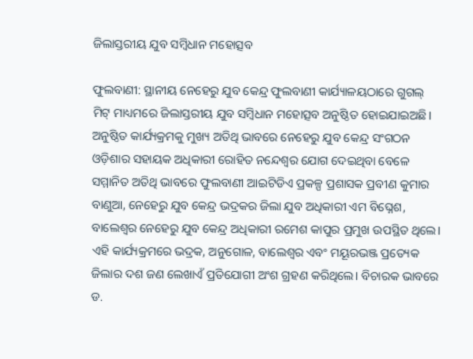ଜିଲାସ୍ତରୀୟ ଯୁବ ସମ୍ବିଧାନ ମହୋତ୍ସବ

ଫୁଲବାଣୀ: ସ୍ଥାନୀୟ ନେହେରୁ ଯୁବ କେନ୍ଦ୍ର ଫୁଲବାଣୀ କାର୍ଯ୍ୟାଳୟଠାରେ ଗୁଗଲ୍ ମିଟ୍ ମାଧ୍ୟମରେ ଜିଲାସ୍ତରୀୟ ଯୁବ ସମ୍ବିଧାନ ମହୋତ୍ସବ ଅନୁଷ୍ଠିତ ହୋଇଯାଇଅଛି। ଅନୁଷ୍ଠିତ କାର୍ଯ୍ୟକ୍ରମକୁ ମୁଖ୍ୟ ଅତିଥି ଭାବରେ ନେହେରୁ ଯୁବ କେନ୍ଦ୍ର ସଂଗଠନ ଓଡ଼ିଶାର ସହାୟକ ଅଧିକାରୀ ରୋହିତ ନନ୍ଦେଶ୍ୱର ଯୋଗ ଦେଇଥିବା ବେଳେ ସମ୍ମାନିତ ଅତିଥି ଭାବରେ ଫୁଲବାଣୀ ଆଇଟିଡିଏ ପ୍ରକଳ୍ପ ପ୍ରଶାସକ ପ୍ରବୀଣ କୁମାର ବାଣୁଆ, ନେହେରୁ ଯୁବ କେନ୍ଦ୍ର ଭଦ୍ରକର ଜିଲା ଯୁବ ଅଧିକାରୀ ଏମ ବିଘ୍ନେଶ, ବାଲେଶ୍ଵର ନେହେରୁ ଯୁବ କେନ୍ଦ୍ର ଅଧିକାରୀ ରମେଶ କାପୁର ପ୍ରମୁଖ ଉପସ୍ଥିତ ଥିଲେ। ଏହି କାର୍ଯ୍ୟକ୍ରମରେ ଭଦ୍ରକ, ଅନୁଗୋଳ, ବାଲେଶ୍ଵର ଏବଂ ମୟୂରଭଞ୍ଜ ପ୍ରତ୍ୟେକ ଜିଲାର ଦଶ ଜଣ ଲେଖାଏଁ ପ୍ରତିଯୋଗୀ ଅଂଶ ଗ୍ରହଣ କରିଥିଲେ। ବିଚାରକ ଭାବରେ ଡ.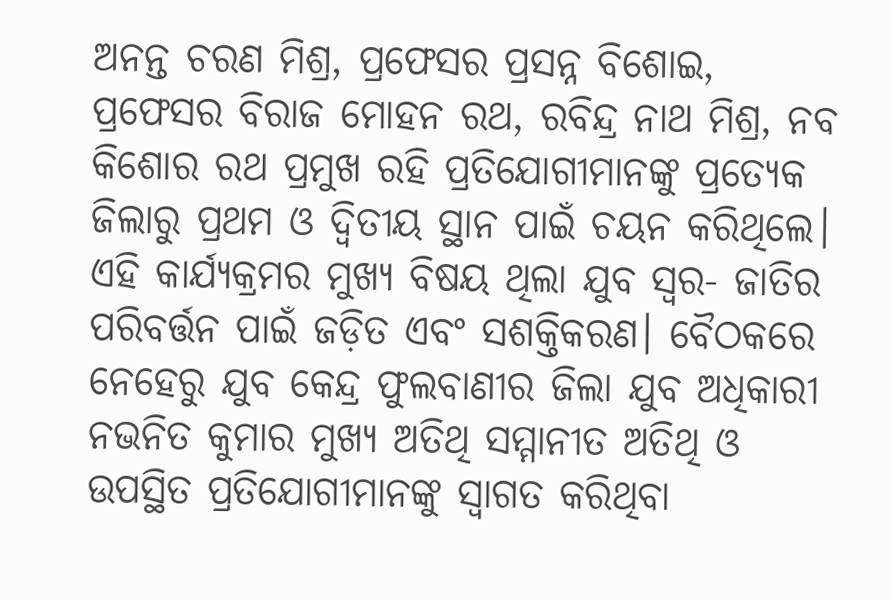ଅନନ୍ତ ଚରଣ ମିଶ୍ର, ପ୍ରଫେସର ପ୍ରସନ୍ନ ବିଶୋଇ, ପ୍ରଫେସର ବିରାଜ ମୋହନ ରଥ, ରବିନ୍ଦ୍ର ନାଥ ମିଶ୍ର, ନବ କିଶୋର ରଥ ପ୍ରମୁଖ ରହି ପ୍ରତିଯୋଗୀମାନଙ୍କୁ ପ୍ରତ୍ୟେକ ଜିଲାରୁ ପ୍ରଥମ ଓ ଦ୍ୱିତୀୟ ସ୍ଥାନ ପାଇଁ ଚୟନ କରିଥିଲେ। ଏହି କାର୍ଯ୍ୟକ୍ରମର ମୁଖ୍ୟ ବିଷୟ ଥିଲା ଯୁବ ସ୍ୱର- ଜାତିର ପରିବର୍ତ୍ତନ ପାଇଁ ଜଡ଼ିତ ଏବଂ ସଶକ୍ତିକରଣ। ବୈଠକରେ ନେହେରୁ ଯୁବ କେନ୍ଦ୍ର ଫୁଲବାଣୀର ଜିଲା ଯୁବ ଅଧିକାରୀ ନଭନିତ କୁମାର ମୁଖ୍ୟ ଅତିଥି ସମ୍ମାନୀତ ଅତିଥି ଓ ଉପସ୍ଥିତ ପ୍ରତିଯୋଗୀମାନଙ୍କୁ ସ୍ଵାଗତ କରିଥିବା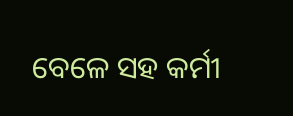ବେଳେ ସହ କର୍ମୀ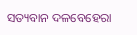ସତ୍ୟବାନ ଦଳବେହେରା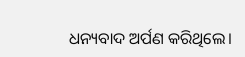ଧନ୍ୟବାଦ ଅର୍ପଣ କରିଥିଲେ।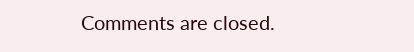Comments are closed.